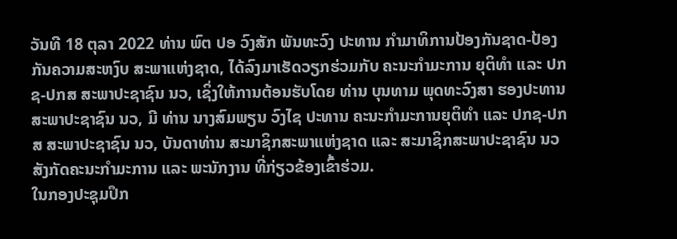ວັນທີ 18 ຕຸລາ 2022 ທ່ານ ພົຕ ປອ ວົງສັກ ພັນທະວົງ ປະທານ ກຳມາທິການປ້ອງກັນຊາດ-ປ້ອງກັນຄວາມສະຫງົບ ສະພາແຫ່ງຊາດ, ໄດ້ລົງມາເຮັດວຽກຮ່ວມກັບ ຄະນະກຳມະການ ຍຸຕິທຳ ແລະ ປກຊ-ປກສ ສະພາປະຊາຊົນ ນວ, ເຊິ່ງໃຫ້ການຕ້ອນຮັບໂດຍ ທ່ານ ບຸນທາມ ພຸດທະວົງສາ ຮອງປະທານ ສະພາປະຊາຊົນ ນວ, ມີ ທ່ານ ນາງສົມພຽນ ວົງໄຊ ປະທານ ຄະນະກຳມະການຍຸຕິທຳ ແລະ ປກຊ-ປກສ ສະພາປະຊາຊົນ ນວ, ບັນດາທ່ານ ສະມາຊິກສະພາແຫ່ງຊາດ ແລະ ສະມາຊິກສະພາປະຊາຊົນ ນວ ສັງກັດຄະນະກຳມະການ ແລະ ພະນັກງານ ທີ່ກ່ຽວຂ້ອງເຂົ້າຮ່ວມ.
ໃນກອງປະຊຸມປຶກ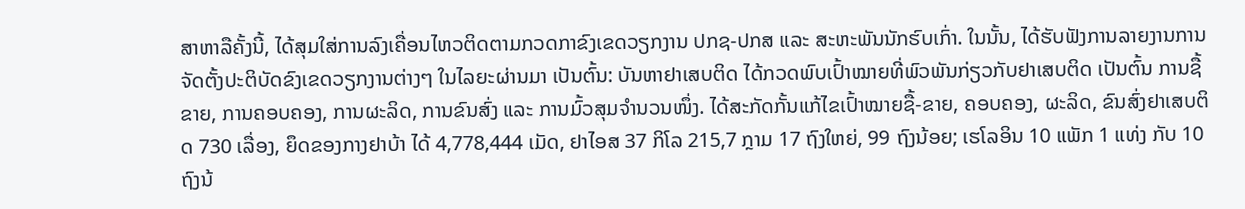ສາຫາລືຄັ້ງນີ້, ໄດ້ສຸມໃສ່ການລົງເຄື່ອນໄຫວຕິດຕາມກວດກາຂົງເຂດວຽກງານ ປກຊ-ປກສ ແລະ ສະຫະພັນນັກຮົບເກົ່າ. ໃນນັ້ນ, ໄດ້ຮັບຟັງການລາຍງານການຈັດຕັ້ງປະຕິບັດຂົງເຂດວຽກງານຕ່າງໆ ໃນໄລຍະຜ່ານມາ ເປັນຕົ້ນ: ບັນຫາຢາເສບຕິດ ໄດ້ກວດພົບເປົ້າໝາຍທີ່ພົວພັນກ່ຽວກັບຢາເສບຕິດ ເປັນຕົ້ນ ການຊື້ຂາຍ, ການຄອບຄອງ, ການຜະລິດ, ການຂົນສົ່ງ ແລະ ການມົ້ວສຸມຈຳນວນໜຶ່ງ. ໄດ້ສະກັດກັ້ນແກ້ໄຂເປົ້າໝາຍຊື້-ຂາຍ, ຄອບຄອງ, ຜະລິດ, ຂົນສົ່ງຢາເສບຕິດ 730 ເລື່ອງ, ຍຶດຂອງກາງຢາບ້າ ໄດ້ 4,778,444 ເມັດ, ຢາໄອສ 37 ກິໂລ 215,7 ກຼາມ 17 ຖົງໃຫຍ່, 99 ຖົງນ້ອຍ; ເຮໂລອິນ 10 ແພັກ 1 ແທ່ງ ກັບ 10 ຖົງນ້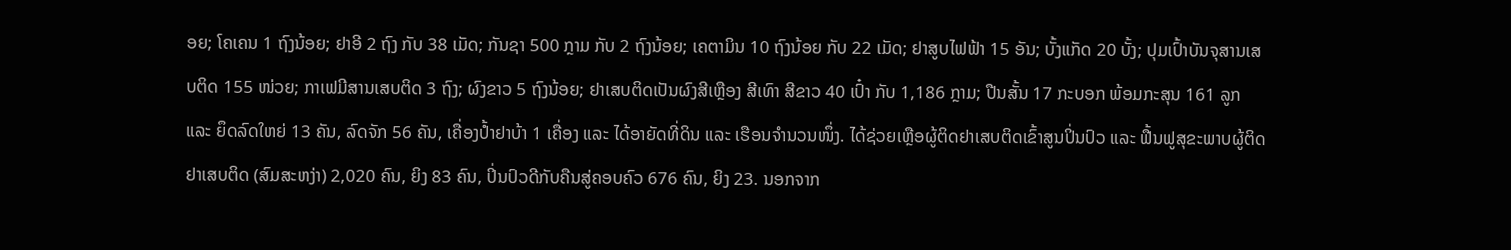ອຍ; ໂຄເຄນ 1 ຖົງນ້ອຍ; ຢາອີ 2 ຖົງ ກັບ 38 ເມັດ; ກັນຊາ 500 ກຼາມ ກັບ 2 ຖົງນ້ອຍ; ເຄຕາມິນ 10 ຖົງນ້ອຍ ກັບ 22 ເມັດ; ຢາສູບໄຟຟ້າ 15 ອັນ; ບັ້ງແກັດ 20 ບັ້ງ; ປຸມເປົ້າບັນຈຸສານເສບຕິດ 155 ໜ່ວຍ; ກາເຟມີສານເສບຕິດ 3 ຖົງ; ຜົງຂາວ 5 ຖົງນ້ອຍ; ຢາເສບຕິດເປັນຜົງສີເຫຼືອງ ສີເທົາ ສີຂາວ 40 ເປົ໋າ ກັບ 1,186 ກຼາມ; ປືນສັ້ນ 17 ກະບອກ ພ້ອມກະສຸນ 161 ລູກ ແລະ ຍຶດລົດໃຫຍ່ 13 ຄັນ, ລົດຈັກ 56 ຄັນ, ເຄື່ອງປໍ້າຢາບ້າ 1 ເຄື່ອງ ແລະ ໄດ້ອາຍັດທີ່ດິນ ແລະ ເຮືອນຈຳນວນໜຶ່ງ. ໄດ້ຊ່ວຍເຫຼືອຜູ້ຕິດຢາເສບຕິດເຂົ້າສູນປິ່ນປົວ ແລະ ຟື້ນຟູສຸຂະພາບຜູ້ຕິດຢາເສບຕິດ (ສົມສະຫງ່າ) 2,020 ຄົນ, ຍິງ 83 ຄົນ, ປິ່ນປົວດີກັບຄືນສູ່ຄອບຄົວ 676 ຄົນ, ຍິງ 23. ນອກຈາກ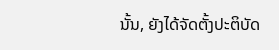ນັ້ນ, ຍັງໄດ້ຈັດຕັ້ງປະຕິບັດ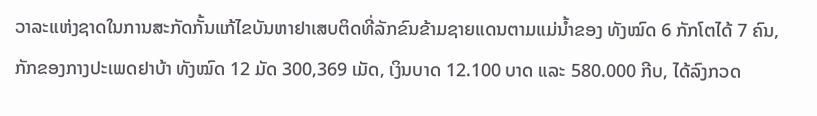ວາລະແຫ່ງຊາດໃນການສະກັດກັ້ນແກ້ໄຂບັນຫາຢາເສບຕິດທີ່ລັກຂົນຂ້າມຊາຍແດນຕາມແມ່ນໍ້າຂອງ ທັງໝົດ 6 ກັກໂຕໄດ້ 7 ຄົນ, ກັກຂອງກາງປະເພດຢາບ້າ ທັງໝົດ 12 ມັດ 300,369 ເມັດ, ເງິນບາດ 12.100 ບາດ ແລະ 580.000 ກີບ, ໄດ້ລົງກວດ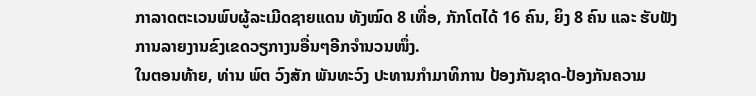ກາລາດຕະເວນພົບຜູ້ລະເມີດຊາຍແດນ ທັງໝົດ 8 ເທື່ອ, ກັກໂຕໄດ້ 16 ຄົນ, ຍິງ 8 ຄົນ ແລະ ຮັບຟັງການລາຍງານຂົງເຂດວຽກາງນອື່ນໆອີກຈຳນວນໜຶ່ງ.
ໃນຕອນທ້າຍ, ທ່ານ ພົຕ ວົງສັກ ພັນທະວົງ ປະທານກຳມາທິການ ປ້ອງກັນຊາດ-ປ້ອງກັນຄວາມ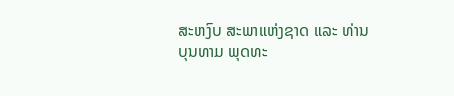ສະຫງົບ ສະພາແຫ່ງຊາດ ແລະ ທ່ານ ບຸນທາມ ພຸດທະ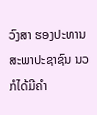ວົງສາ ຮອງປະທານ ສະພາປະຊາຊົນ ນວ ກໍໄດ້ມີຄຳ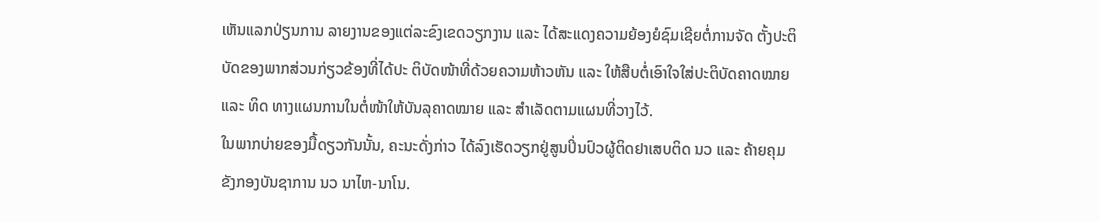ເຫັນແລກປ່ຽນການ ລາຍງານຂອງແຕ່ລະຂົງເຂດວຽກງານ ແລະ ໄດ້ສະແດງຄວາມຍ້ອງຍໍຊົມເຊີຍຕໍ່ການຈັດ ຕັ້ງປະຕິບັດຂອງພາກສ່ວນກ່ຽວຂ້ອງທີ່ໄດ້ປະ ຕິບັດໜ້າທີ່ດ້ວຍຄວາມຫ້າວຫັນ ແລະ ໃຫ້ສືບຕໍ່ເອົາໃຈໃສ່ປະຕິບັດຄາດໝາຍ ແລະ ທິດ ທາງແຜນການໃນຕໍ່ໜ້າໃຫ້ບັນລຸຄາດໝາຍ ແລະ ສຳເລັດຕາມແຜນທີ່ວາງໄວ້.
ໃນພາກບ່າຍຂອງມື້ດຽວກັນນັ້ນ, ຄະນະດັ່ງກ່າວ ໄດ້ລົງເຮັດວຽກຢູ່ສູນປິ່ນປົວຜູ້ຕິດຢາເສບຕິດ ນວ ແລະ ຄ້າຍຄຸມຂັງກອງບັນຊາການ ນວ ນາໄຫ-ນາໂນ.